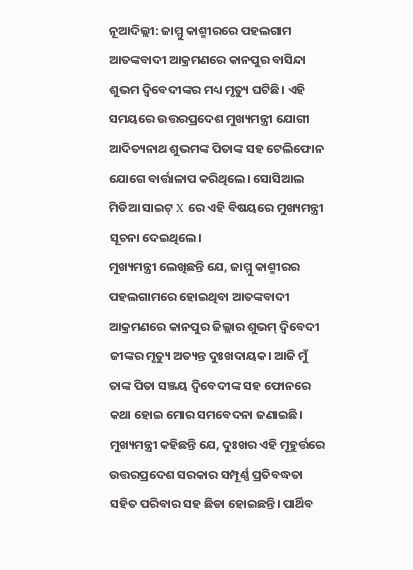ନୂଆଦିଲ୍ଲୀ: ଜାମ୍ମୁ କାଶ୍ମୀରରେ ପହଲଗାମ ଆତଙ୍କବାଦୀ ଆକ୍ରମଣରେ କାନପୁର ବାସିନ୍ଦା ଶୁଭମ ଦ୍ୱିବେଦୀଙ୍କର ମଧ୍ୟ ମୃତ୍ୟୁ ଘଟିଛି। ଏହି ସମୟରେ ଉତ୍ତରପ୍ରଦେଶ ମୁଖ୍ୟମନ୍ତ୍ରୀ ଯୋଗୀ ଆଦିତ୍ୟନାଥ ଶୁଭମଙ୍କ ପିତାଙ୍କ ସହ ଟେଲିଫୋନ ଯୋଗେ ବାର୍ତ୍ତାଳାପ କରିଥିଲେ। ସୋସିଆଲ ମିଡିଆ ସାଇଟ୍ X ରେ ଏହି ବିଷୟରେ ମୁଖ୍ୟମନ୍ତ୍ରୀ ସୂଚନା ଦେଇଥିଲେ।
ମୁଖ୍ୟମନ୍ତ୍ରୀ ଲେଖିଛନ୍ତି ଯେ, ଜାମ୍ମୁ କାଶ୍ମୀରର ପହଲଗାମରେ ହୋଇଥିବା ଆତଙ୍କବାଦୀ ଆକ୍ରମଣରେ କାନପୁର ଜିଲ୍ଲାର ଶୁଭମ୍ ଦ୍ୱିବେଦୀ ଜୀଙ୍କର ମୃତ୍ୟୁ ଅତ୍ୟନ୍ତ ଦୁଃଖଦାୟକ। ଆଜି ମୁଁ ତାଙ୍କ ପିତା ସଞ୍ଜୟ ଦ୍ୱିବେଦୀଙ୍କ ସହ ଫୋନରେ କଥା ହୋଇ ମୋର ସମବେଦନା ଜଣାଇଛି।
ମୁଖ୍ୟମନ୍ତ୍ରୀ କହିଛନ୍ତି ଯେ, ଦୁଃଖର ଏହି ମୂହୁର୍ତ୍ତରେ ଉତ୍ତରପ୍ରଦେଶ ସରକାର ସମ୍ପୂର୍ଣ୍ଣ ପ୍ରତିବଦ୍ଧତା ସହିତ ପରିବାର ସହ ଛିଡା ହୋଇଛନ୍ତି। ପାର୍ଥିବ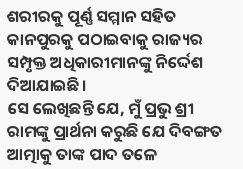ଶରୀରକୁ ପୂର୍ଣ୍ଣ ସମ୍ମାନ ସହିତ କାନପୁରକୁ ପଠାଇବାକୁ ରାଜ୍ୟର ସମ୍ପୃକ୍ତ ଅଧିକାରୀମାନଙ୍କୁ ନିର୍ଦ୍ଦେଶ ଦିଆଯାଇଛି।
ସେ ଲେଖିଛନ୍ତି ଯେ, ମୁଁ ପ୍ରଭୁ ଶ୍ରୀ ରାମଙ୍କୁ ପ୍ରାର୍ଥନା କରୁଛି ଯେ ଦିବଙ୍ଗତ ଆତ୍ମାକୁ ତାଙ୍କ ପାଦ ତଳେ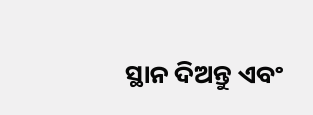ସ୍ଥାନ ଦିଅନ୍ତୁ ଏବଂ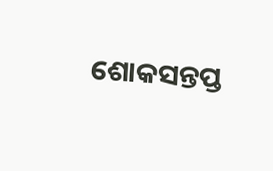ଶୋକସନ୍ତପ୍ତ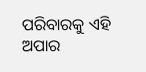ପରିବାରକୁ ଏହି ଅପାର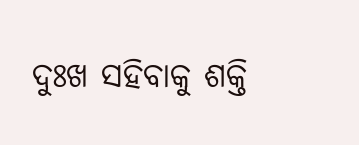ଦୁଃଖ ସହିବାକୁ ଶକ୍ତି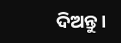ଦିଅନ୍ତୁ।